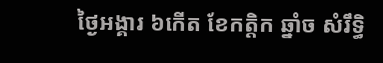ថ្ងៃអង្គារ ៦កើត ខែកត្តិក ឆ្នាំច សំរឹទ្ធិ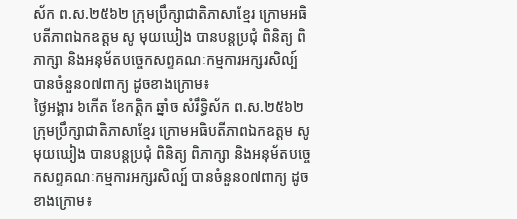ស័ក ព.ស.២៥៦២ ក្រុមប្រឹក្សាជាតិភាសាខ្មែរ ក្រោមអធិបតីភាពឯកឧត្តម សូ មុយឃៀង បានបន្តប្រជុំ ពិនិត្យ ពិភាក្សា និងអនុម័តបច្ចេកសព្ទគណៈកម្មការអក្សរសិល្ប៍ បានចំនួន០៧ពាក្យ ដូចខាងក្រោម៖
ថ្ងៃអង្គារ ៦កើត ខែកត្តិក ឆ្នាំច សំរឹទ្ធិស័ក ព.ស.២៥៦២ ក្រុមប្រឹក្សាជាតិភាសាខ្មែរ ក្រោមអធិបតីភាពឯកឧត្តម សូ មុយឃៀង បានបន្តប្រជុំ ពិនិត្យ ពិភាក្សា និងអនុម័តបច្ចេកសព្ទគណៈកម្មការអក្សរសិល្ប៍ បានចំនួន០៧ពាក្យ ដូចខាងក្រោម៖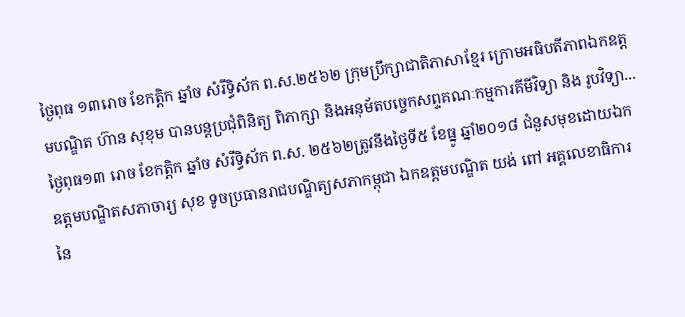ថ្ងៃពុធ ១៣រោច ខែកត្តិក ឆ្នាំច សំរឹទ្ធិស័ក ព.ស.២៥៦២ ក្រុមប្រឹក្សាជាតិភាសាខ្មែរ ក្រោមអធិបតីភាពឯកឧត្តមបណ្ឌិត ហ៊ាន សុខុម បានបន្តប្រជុំពិនិត្យ ពិភាក្សា និងអនុម័តបច្ចេកសព្ទគណៈកម្មការគីមីវិទ្យា និង រូបវិទ្យា...
ថ្ងៃពុធ១៣ រោច ខែកត្តិក ឆ្នាំច សំរឹទ្ធិស័ក ព.ស. ២៥៦២ត្រូវនឹងថ្ងៃទី៥ ខែធ្នូ ឆ្នាំ២០១៨ ជំនួសមុខដោយឯកឧត្តមបណ្ឌិតសភាចារ្យ សុខ ទូចប្រធានរាជបណ្ឌិត្យសភាកម្ពុជា ឯកឧត្តមបណ្ឌិត យង់ ពៅ អគ្គលេខាធិការនៃ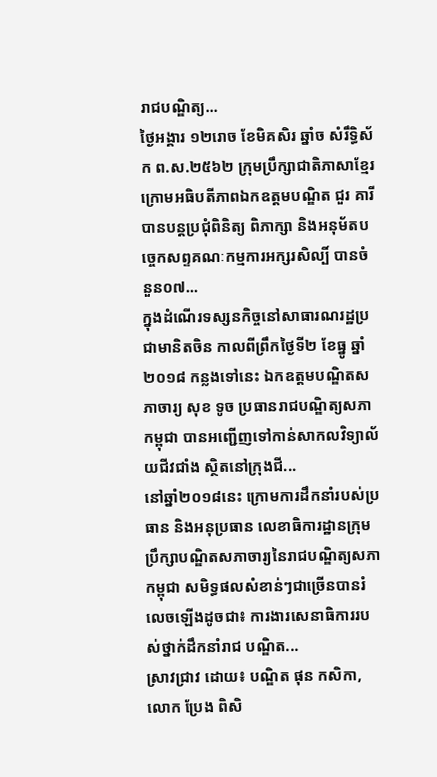រាជបណ្ឌិត្យ...
ថ្ងៃអង្គារ ១២រោច ខែមិគសិរ ឆ្នាំច សំរឹទ្ធិស័ក ព.ស.២៥៦២ ក្រុមប្រឹក្សាជាតិភាសាខ្មែរ ក្រោមអធិបតីភាពឯកឧត្តមបណ្ឌិត ជួរ គារី បានបន្តប្រជុំពិនិត្យ ពិភាក្សា និងអនុម័តបច្ចេកសព្ទគណៈកម្មការអក្សរសិល្បិ៍ បានចំនួន០៧...
ក្នុងដំណើរទស្សនកិច្ចនៅសាធារណរដ្ឋប្រជាមានិតចិន កាលពីព្រឹកថ្ងៃទី២ ខែធ្នូ ឆ្នាំ២០១៨ កន្លងទៅនេះ ឯកឧត្តមបណ្ឌិតសភាចារ្យ សុខ ទូច ប្រធានរាជបណ្ឌិត្យសភាកម្ពុជា បានអញ្ជើញទៅកាន់សាកលវិទ្យាល័យជីវជាំង ស្ថិតនៅក្រុងជី...
នៅឆ្នាំ២០១៨នេះ ក្រោមការដឹកនាំរបស់ប្រធាន និងអនុប្រធាន លេខាធិការដ្ឋានក្រុមប្រឹក្សាបណ្ឌិតសភាចារ្យនៃរាជបណ្ឌិត្យសភាកម្ពុជា សមិទ្ធផលសំខាន់ៗជាច្រើនបានរំលេចឡើងដូចជា៖ ការងារសេនាធិការរបស់ថ្នាក់ដឹកនាំរាជ បណ្ឌិត...
ស្រាវជ្រាវ ដោយ៖ បណ្ឌិត ផុន កសិកា, លោក ប្រែង ពិសិ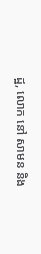ដ្ឋ, លោក នៅ សាមន និង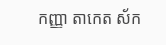កញ្ញា តាកេត ស័ក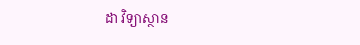ដា វិទ្យាស្ថាន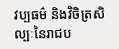វប្បធម៌ និងវិចិត្រសិល្បៈនៃរាជប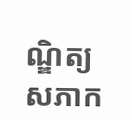ណ្ឌិត្យសភាក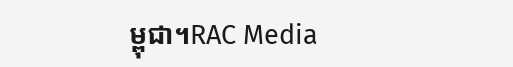ម្ពុជា។RAC Media